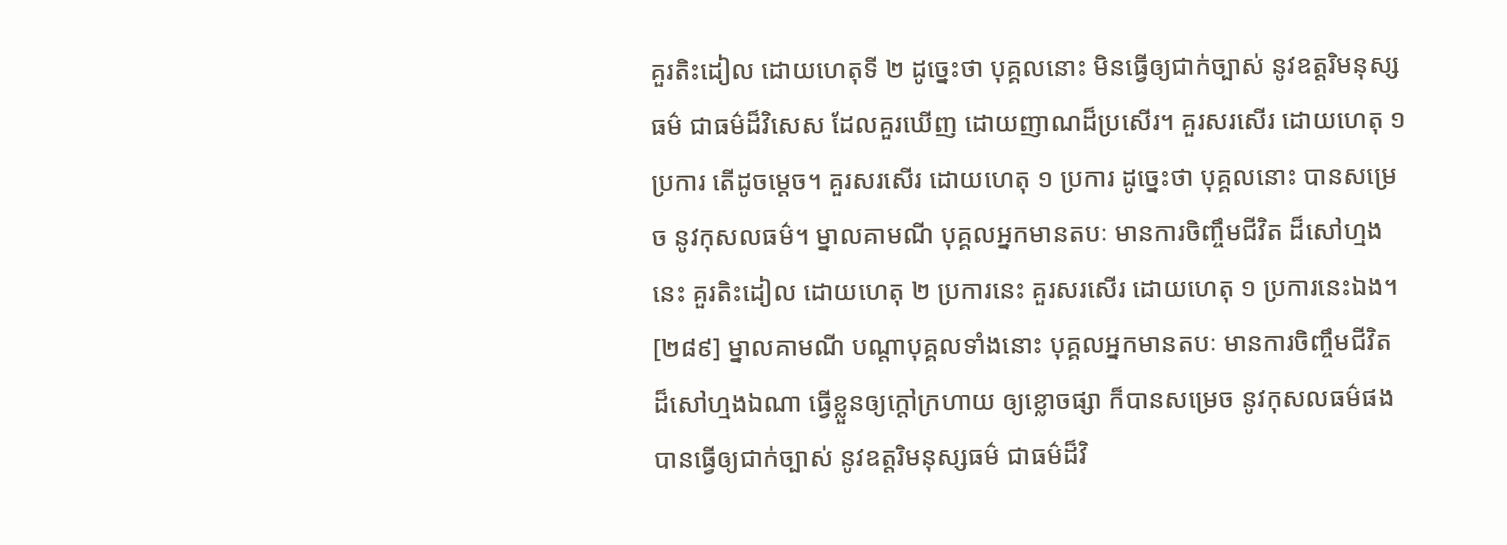គួរតិះដៀល ដោយហេតុទី ២ ដូច្នេះថា បុគ្គលនោះ មិនធ្វើឲ្យជាក់ច្បាស់ នូវឧត្តរិមនុស្សធម៌ ជាធម៌ដ៏វិសេស ដែលគួរឃើញ ដោយញាណដ៏ប្រសើរ។ គួរសរសើរ ដោយហេតុ ១ ប្រការ តើដូចម្តេច។ គួរសរសើរ ដោយហេតុ ១ ប្រការ ដូច្នេះថា បុគ្គលនោះ បានសម្រេច នូវកុសលធម៌។ ម្នាលគាមណី បុគ្គលអ្នកមានតបៈ មានការចិញ្ចឹមជីវិត ដ៏សៅហ្មងនេះ គួរតិះដៀល ដោយហេតុ ២ ប្រការនេះ គួរសរសើរ ដោយហេតុ ១ ប្រការនេះឯង។
[២៨៩] ម្នាលគាមណី បណ្តាបុគ្គលទាំងនោះ បុគ្គលអ្នកមានតបៈ មានការចិញ្ចឹមជីវិត ដ៏សៅហ្មងឯណា ធ្វើខ្លួនឲ្យក្តៅក្រហាយ ឲ្យខ្លោចផ្សា ក៏បានសម្រេច នូវកុសលធម៌ផង បានធ្វើឲ្យជាក់ច្បាស់ នូវឧត្តរិមនុស្សធម៌ ជាធម៌ដ៏វិ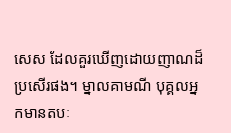សេស ដែលគួរឃើញដោយញាណដ៏ប្រសើរផង។ ម្នាលគាមណី បុគ្គលអ្នកមានតបៈ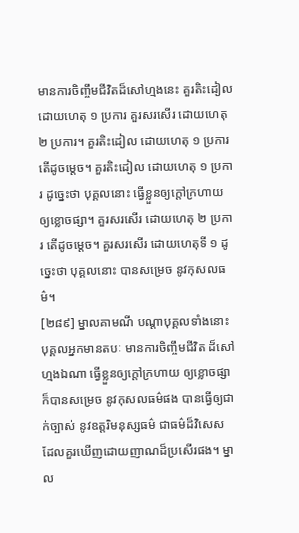មានការចិញ្ចឹមជីវិតដ៏សៅហ្មងនេះ គួរតិះដៀល ដោយហេតុ ១ ប្រការ គួរសរសើរ ដោយហេតុ ២ ប្រការ។ គួរតិះដៀល ដោយហេតុ ១ ប្រការ តើដូចម្តេច។ គួរតិះដៀល ដោយហេតុ ១ ប្រការ ដូច្នេះថា បុគ្គលនោះ ធ្វើខ្លួនឲ្យក្តៅក្រហាយ ឲ្យខ្លោចផ្សា។ គួរសរសើរ ដោយហេតុ ២ ប្រការ តើដូចម្តេច។ គួរសរសើរ ដោយហេតុទី ១ ដូច្នេះថា បុគ្គលនោះ បានសម្រេច នូវកុសលធម៌។
[២៨៩] ម្នាលគាមណី បណ្តាបុគ្គលទាំងនោះ បុគ្គលអ្នកមានតបៈ មានការចិញ្ចឹមជីវិត ដ៏សៅហ្មងឯណា ធ្វើខ្លួនឲ្យក្តៅក្រហាយ ឲ្យខ្លោចផ្សា ក៏បានសម្រេច នូវកុសលធម៌ផង បានធ្វើឲ្យជាក់ច្បាស់ នូវឧត្តរិមនុស្សធម៌ ជាធម៌ដ៏វិសេស ដែលគួរឃើញដោយញាណដ៏ប្រសើរផង។ ម្នាល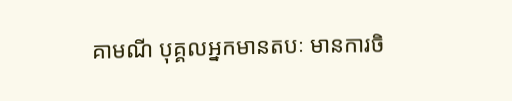គាមណី បុគ្គលអ្នកមានតបៈ មានការចិ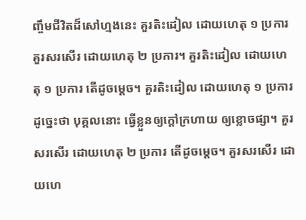ញ្ចឹមជីវិតដ៏សៅហ្មងនេះ គួរតិះដៀល ដោយហេតុ ១ ប្រការ គួរសរសើរ ដោយហេតុ ២ ប្រការ។ គួរតិះដៀល ដោយហេតុ ១ ប្រការ តើដូចម្តេច។ គួរតិះដៀល ដោយហេតុ ១ ប្រការ ដូច្នេះថា បុគ្គលនោះ ធ្វើខ្លួនឲ្យក្តៅក្រហាយ ឲ្យខ្លោចផ្សា។ គួរសរសើរ ដោយហេតុ ២ ប្រការ តើដូចម្តេច។ គួរសរសើរ ដោយហេ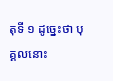តុទី ១ ដូច្នេះថា បុគ្គលនោះ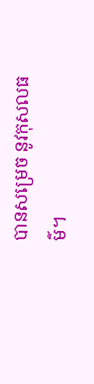បានសម្រេច នូវកុសលធម៌។